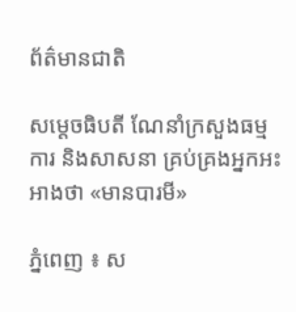ព័ត៌មានជាតិ

សម្ដេចធិបតី ណែនាំក្រសួងធម្មការ និងសាសនា គ្រប់គ្រងអ្នកអះអាងថា «មានបារមី»

ភ្នំពេញ ៖ ស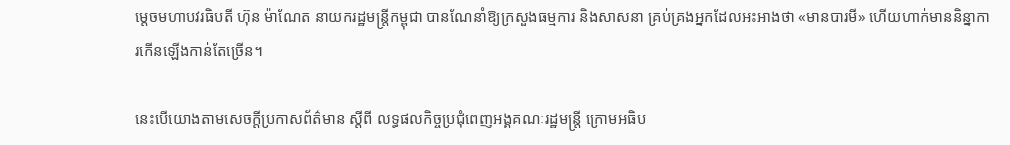ម្តេចមហាបវរធិបតី ហ៊ុន ម៉ាណែត នាយករដ្ឋមន្ត្រីកម្ពុជា បានណែនាំឱ្យក្រសួងធម្មការ និងសាសនា គ្រប់គ្រងអ្នកដែលអះអាងថា «មានបារមី» ហើយហាក់មាននិន្នាការកើនឡើងកាន់តែច្រើន។

នេះបើយោងតាមសេចក្ដីប្រកាសព័ត៌មាន ស្ដីពី លទ្ធផលកិច្ចប្រជុំពេញអង្គគណៈរដ្ឋមន្ត្រី ក្រោមអធិប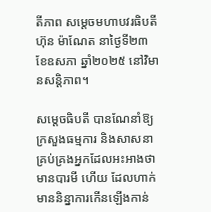តីភាព សម្តេចមហាបវរធិបតី ហ៊ុន ម៉ាណែត នាថ្ងៃទី២៣ ខែឧសភា ឆ្នាំ២០២៥ នៅវិមានសន្ដិភាព។

សម្តេចធិបតី បានណែនាំឱ្យក្រសួងធម្មការ និងសាសនា គ្រប់គ្រងអ្នកដែលអះអាងថា មានបារមី ហើយ ដែលហាក់មាននិន្នាការកើនឡើងកាន់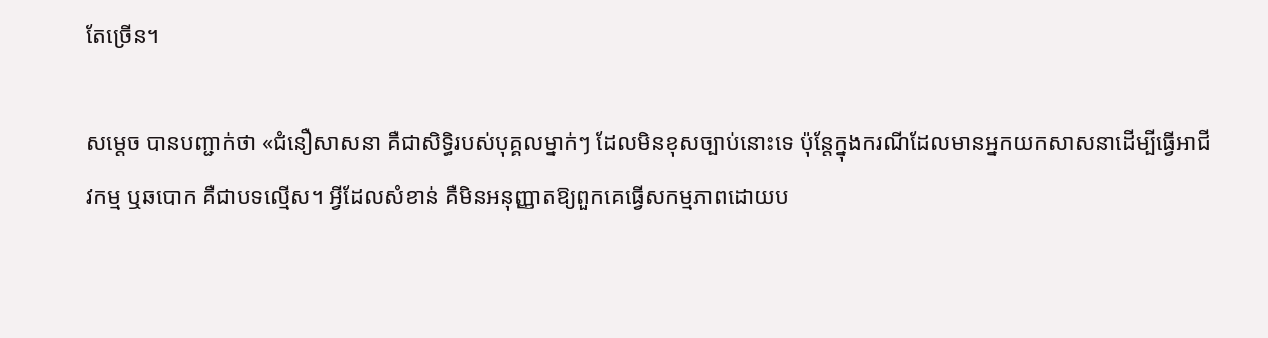តែច្រើន។

សម្តេច បានបញ្ជាក់ថា «ជំនឿសាសនា គឺជាសិទ្ធិរបស់បុគ្គលម្នាក់ៗ ដែលមិនខុសច្បាប់នោះទេ ប៉ុន្តែក្នុងករណីដែលមានអ្នកយកសាសនាដើម្បីធ្វើអាជីវកម្ម ឬឆបោក គឺជាបទល្មើស។ អ្វីដែលសំខាន់ គឺមិនអនុញ្ញាតឱ្យពួកគេធ្វើសកម្មភាពដោយប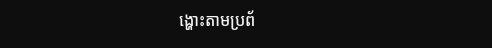ង្ហោះតាមប្រព័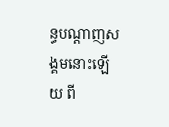ន្ធបណ្តាញសង្គមនោះឡើយ ពី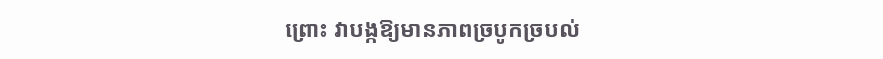ព្រោះ វាបង្កឱ្យមានភាពច្របូកច្របល់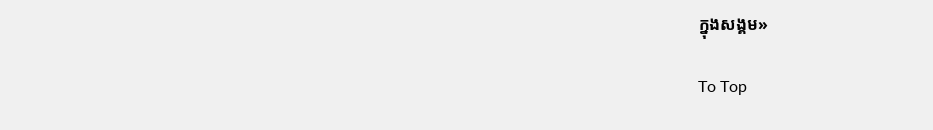ក្នុងសង្គម»

To Top